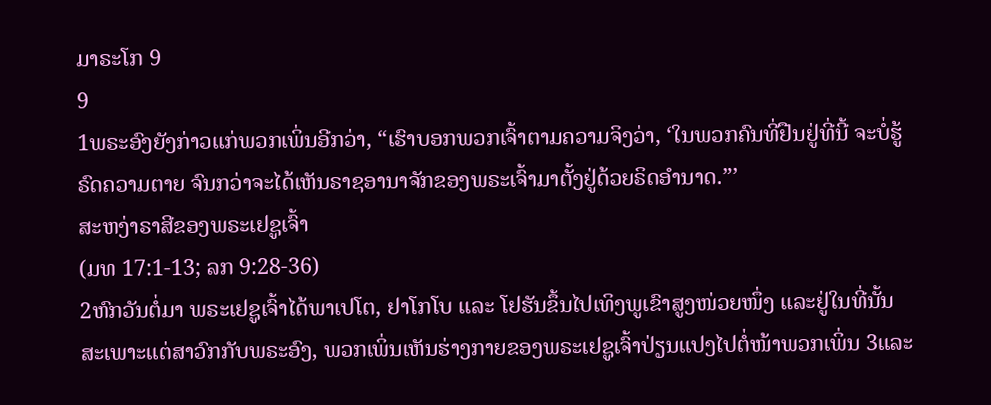ມາຣະໂກ 9
9
1ພຣະອົງຍັງກ່າວແກ່ພວກເພິ່ນອີກວ່າ, “ເຮົາບອກພວກເຈົ້າຕາມຄວາມຈິງວ່າ, ‘ໃນພວກຄົນທີ່ຢືນຢູ່ທີ່ນີ້ ຈະບໍ່ຮູ້ຣົດຄວາມຕາຍ ຈົນກວ່າຈະໄດ້ເຫັນຣາຊອານາຈັກຂອງພຣະເຈົ້າມາຕັ້ງຢູ່ດ້ວຍຣິດອຳນາດ.”’
ສະຫງ່າຣາສີຂອງພຣະເຢຊູເຈົ້າ
(ມທ 17:1-13; ລກ 9:28-36)
2ຫົກວັນຕໍ່ມາ ພຣະເຢຊູເຈົ້າໄດ້ພາເປໂຕ, ຢາໂກໂບ ແລະ ໂຢຮັນຂຶ້ນໄປເທິງພູເຂົາສູງໜ່ວຍໜຶ່ງ ແລະຢູ່ໃນທີ່ນັ້ນສະເພາະແຕ່ສາວົກກັບພຣະອົງ, ພວກເພິ່ນເຫັນຮ່າງກາຍຂອງພຣະເຢຊູເຈົ້າປ່ຽນແປງໄປຕໍ່ໜ້າພວກເພິ່ນ 3ແລະ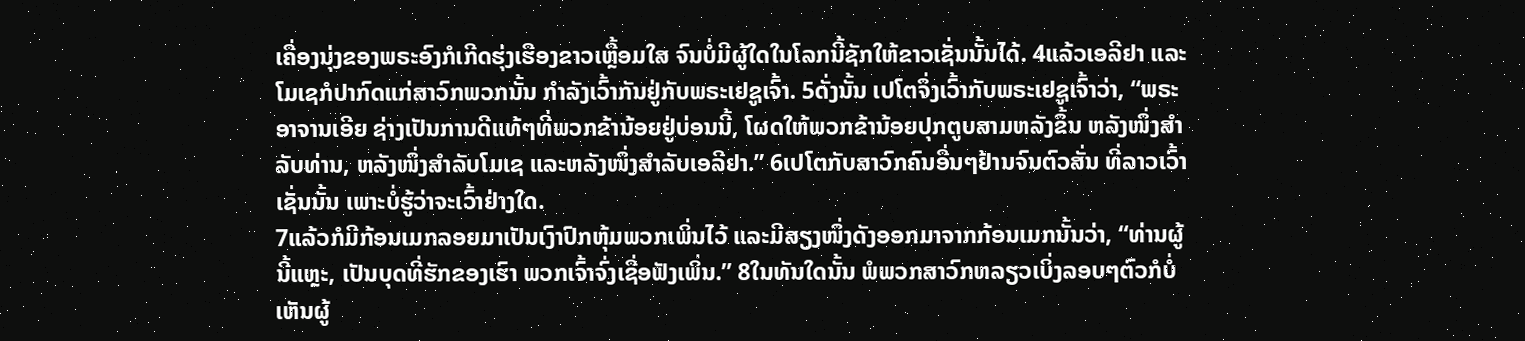ເຄື່ອງນຸ່ງຂອງພຣະອົງກໍເກີດຮຸ່ງເຮືອງຂາວເຫຼື້ອມໃສ ຈົນບໍ່ມີຜູ້ໃດໃນໂລກນີ້ຊັກໃຫ້ຂາວເຊັ່ນນັ້ນໄດ້. 4ແລ້ວເອລີຢາ ແລະ ໂມເຊກໍປາກົດແກ່ສາວົກພວກນັ້ນ ກຳລັງເວົ້າກັນຢູ່ກັບພຣະເຢຊູເຈົ້າ. 5ດັ່ງນັ້ນ ເປໂຕຈຶ່ງເວົ້າກັບພຣະເຢຊູເຈົ້າວ່າ, “ພຣະອາຈານເອີຍ ຊ່າງເປັນການດີແທ້ໆທີ່ພວກຂ້ານ້ອຍຢູ່ບ່ອນນີ້, ໂຜດໃຫ້ພວກຂ້ານ້ອຍປຸກຕູບສາມຫລັງຂຶ້ນ ຫລັງໜຶ່ງສຳລັບທ່ານ, ຫລັງໜຶ່ງສຳລັບໂມເຊ ແລະຫລັງໜຶ່ງສຳລັບເອລີຢາ.” 6ເປໂຕກັບສາວົກຄົນອື່ນໆຢ້ານຈົນຕົວສັ່ນ ທີ່ລາວເວົ້າເຊັ່ນນັ້ນ ເພາະບໍ່ຮູ້ວ່າຈະເວົ້າຢ່າງໃດ.
7ແລ້ວກໍມີກ້ອນເມກລອຍມາເປັນເງົາປົກຫຸ້ມພວກເພິ່ນໄວ້ ແລະມີສຽງໜຶ່ງດັງອອກມາຈາກກ້ອນເມກນັ້ນວ່າ, “ທ່ານຜູ້ນີ້ແຫຼະ, ເປັນບຸດທີ່ຮັກຂອງເຮົາ ພວກເຈົ້າຈົ່ງເຊື່ອຟັງເພິ່ນ.” 8ໃນທັນໃດນັ້ນ ພໍພວກສາວົກຫລຽວເບິ່ງລອບໆຕົວກໍບໍ່ເຫັນຜູ້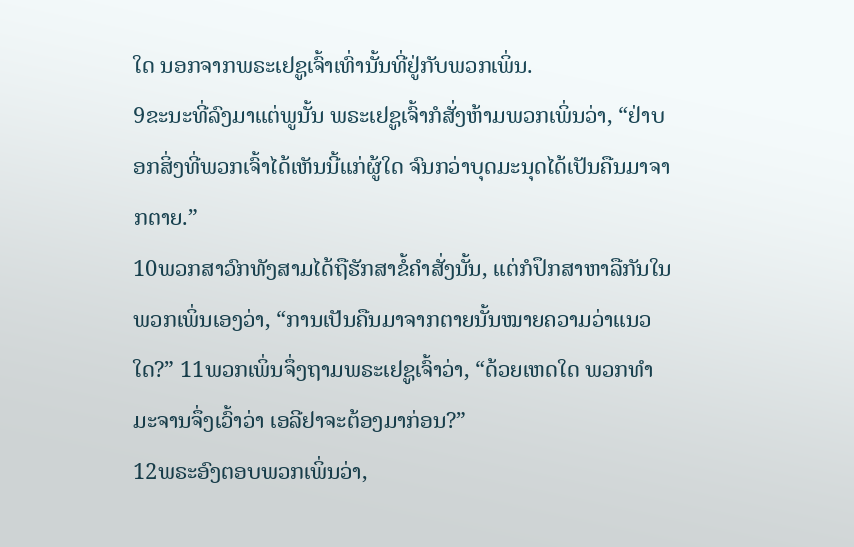ໃດ ນອກຈາກພຣະເຢຊູເຈົ້າເທົ່ານັ້ນທີ່ຢູ່ກັບພວກເພິ່ນ.
9ຂະນະທີ່ລົງມາແຕ່ພູນັ້ນ ພຣະເຢຊູເຈົ້າກໍສັ່ງຫ້າມພວກເພິ່ນວ່າ, “ຢ່າບອກສິ່ງທີ່ພວກເຈົ້າໄດ້ເຫັນນີ້ແກ່ຜູ້ໃດ ຈົນກວ່າບຸດມະນຸດໄດ້ເປັນຄືນມາຈາກຕາຍ.”
10ພວກສາວົກທັງສາມໄດ້ຖືຮັກສາຂໍ້ຄຳສັ່ງນັ້ນ, ແຕ່ກໍປຶກສາຫາລືກັນໃນພວກເພິ່ນເອງວ່າ, “ການເປັນຄືນມາຈາກຕາຍນັ້ນໝາຍຄວາມວ່າແນວໃດ?” 11ພວກເພິ່ນຈຶ່ງຖາມພຣະເຢຊູເຈົ້າວ່າ, “ດ້ວຍເຫດໃດ ພວກທຳມະຈານຈຶ່ງເວົ້າວ່າ ເອລີຢາຈະຕ້ອງມາກ່ອນ?”
12ພຣະອົງຕອບພວກເພິ່ນວ່າ,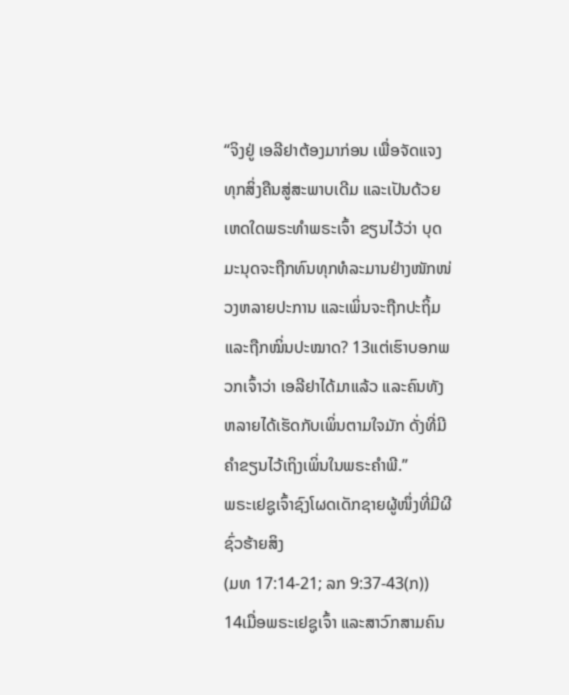“ຈິງຢູ່ ເອລີຢາຕ້ອງມາກ່ອນ ເພື່ອຈັດແຈງທຸກສິ່ງຄືນສູ່ສະພາບເດີມ ແລະເປັນດ້ວຍເຫດໃດພຣະທຳພຣະເຈົ້າ ຂຽນໄວ້ວ່າ ບຸດມະນຸດຈະຖືກທົນທຸກທໍລະມານຢ່າງໜັກໜ່ວງຫລາຍປະການ ແລະເພິ່ນຈະຖືກປະຖິ້ມ ແລະຖືກໝິ່ນປະໝາດ? 13ແຕ່ເຮົາບອກພວກເຈົ້າວ່າ ເອລີຢາໄດ້ມາແລ້ວ ແລະຄົນທັງຫລາຍໄດ້ເຮັດກັບເພິ່ນຕາມໃຈມັກ ດັ່ງທີ່ມີຄຳຂຽນໄວ້ເຖິງເພິ່ນໃນພຣະຄຳພີ.”
ພຣະເຢຊູເຈົ້າຊົງໂຜດເດັກຊາຍຜູ້ໜຶ່ງທີ່ມີຜີຊົ່ວຮ້າຍສິງ
(ມທ 17:14-21; ລກ 9:37-43(ກ))
14ເມື່ອພຣະເຢຊູເຈົ້າ ແລະສາວົກສາມຄົນ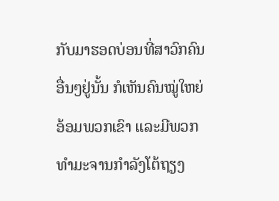ກັບມາຮອດບ່ອນທີ່ສາວົກຄົນອື່ນໆຢູ່ນັ້ນ ກໍເຫັນຄົນໝູ່ໃຫຍ່ອ້ອມພວກເຂົາ ແລະມີພວກທຳມະຈານກຳລັງໂຕ້ຖຽງ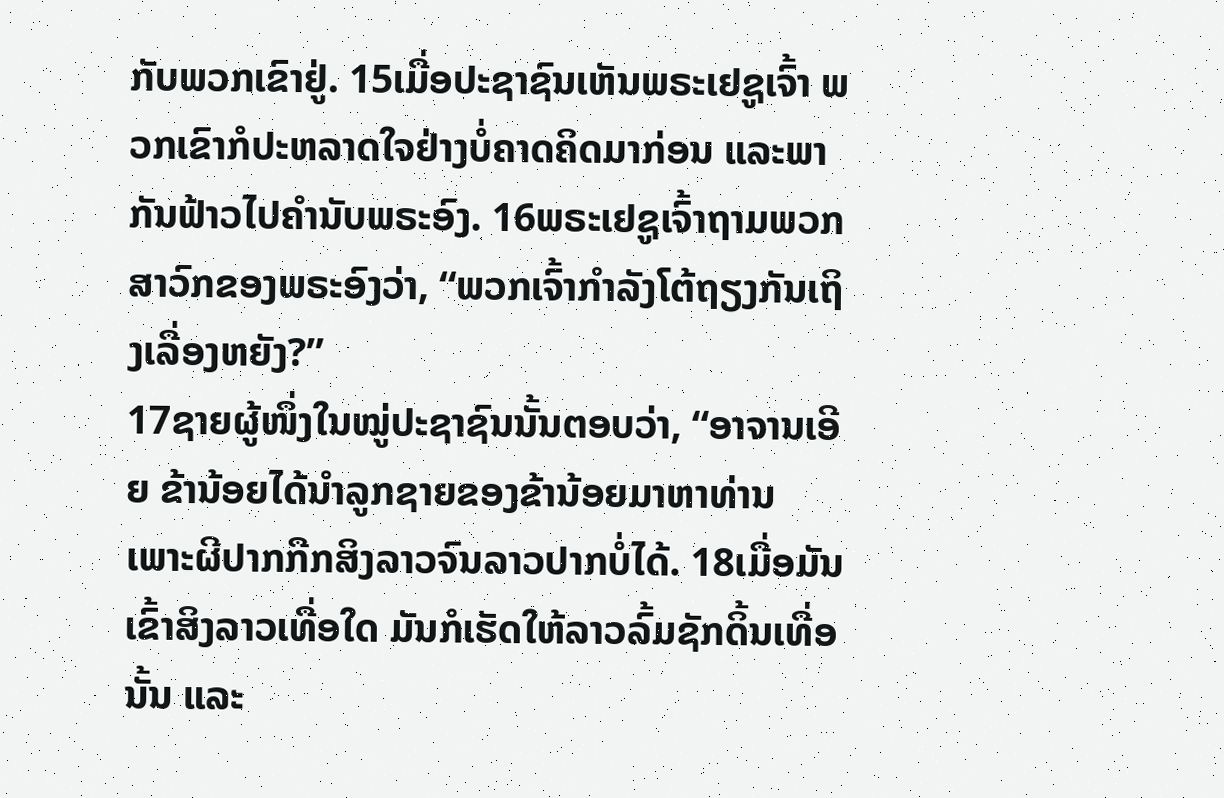ກັບພວກເຂົາຢູ່. 15ເມື່ອປະຊາຊົນເຫັນພຣະເຢຊູເຈົ້າ ພວກເຂົາກໍປະຫລາດໃຈຢ່າງບໍ່ຄາດຄິດມາກ່ອນ ແລະພາກັນຟ້າວໄປຄຳນັບພຣະອົງ. 16ພຣະເຢຊູເຈົ້າຖາມພວກສາວົກຂອງພຣະອົງວ່າ, “ພວກເຈົ້າກຳລັງໂຕ້ຖຽງກັນເຖິງເລື່ອງຫຍັງ?”
17ຊາຍຜູ້ໜຶ່ງໃນໝູ່ປະຊາຊົນນັ້ນຕອບວ່າ, “ອາຈານເອີຍ ຂ້ານ້ອຍໄດ້ນຳລູກຊາຍຂອງຂ້ານ້ອຍມາຫາທ່ານ ເພາະຜີປາກກືກສິງລາວຈົນລາວປາກບໍ່ໄດ້. 18ເມື່ອມັນເຂົ້າສິງລາວເທື່ອໃດ ມັນກໍເຮັດໃຫ້ລາວລົ້ມຊັກດິ້ນເທື່ອນັ້ນ ແລະ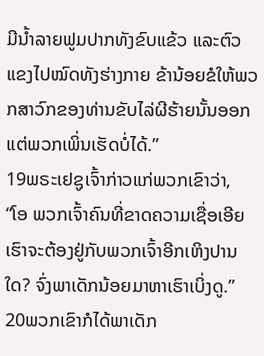ມີນໍ້າລາຍຟູມປາກທັງຂົບແຂ້ວ ແລະຕົວແຂງໄປໝົດທັງຮ່າງກາຍ ຂ້ານ້ອຍຂໍໃຫ້ພວກສາວົກຂອງທ່ານຂັບໄລ່ຜີຮ້າຍນັ້ນອອກ ແຕ່ພວກເພິ່ນເຮັດບໍ່ໄດ້.”
19ພຣະເຢຊູເຈົ້າກ່າວແກ່ພວກເຂົາວ່າ, “ໂອ ພວກເຈົ້າຄົນທີ່ຂາດຄວາມເຊື່ອເອີຍ ເຮົາຈະຕ້ອງຢູ່ກັບພວກເຈົ້າອີກເຫິງປານໃດ? ຈົ່ງພາເດັກນ້ອຍມາຫາເຮົາເບິ່ງດູ.” 20ພວກເຂົາກໍໄດ້ພາເດັກ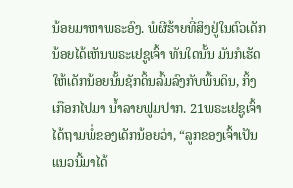ນ້ອຍມາຫາພຣະອົງ. ພໍຜີຮ້າຍທີ່ສິງຢູ່ໃນຕົວເດັກນ້ອຍໄດ້ເຫັນພຣະເຢຊູເຈົ້າ ທັນໃດນັ້ນ ມັນກໍເຮັດໃຫ້ເດັກນ້ອຍນັ້ນຊັກດິ້ນລົ້ມລົງກັບພື້ນດິນ, ກິ້ງເກືອກໄປມາ ນໍ້າລາຍຟູມປາກ. 21ພຣະເຢຊູເຈົ້າໄດ້ຖາມພໍ່ຂອງເດັກນ້ອຍວ່າ, “ລູກຂອງເຈົ້າເປັນແນວນີ້ມາໄດ້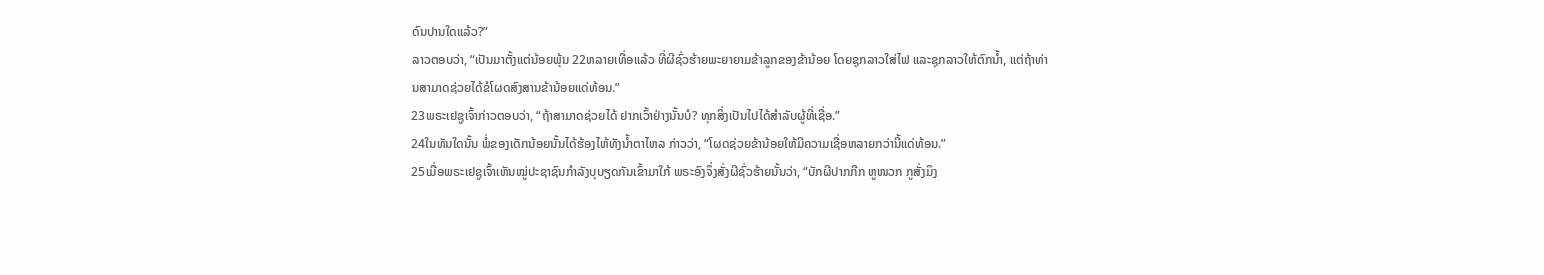ດົນປານໃດແລ້ວ?”
ລາວຕອບວ່າ, “ເປັນມາຕັ້ງແຕ່ນ້ອຍພຸ້ນ 22ຫລາຍເທື່ອແລ້ວ ທີ່ຜີຊົ່ວຮ້າຍພະຍາຍາມຂ້າລູກຂອງຂ້ານ້ອຍ ໂດຍຊຸກລາວໃສ່ໄຟ ແລະຊຸກລາວໃຫ້ຕົກນໍ້າ, ແຕ່ຖ້າທ່ານສາມາດຊ່ວຍໄດ້ຂໍໂຜດສົງສານຂ້ານ້ອຍແດ່ທ້ອນ.”
23ພຣະເຢຊູເຈົ້າກ່າວຕອບວ່າ, “ຖ້າສາມາດຊ່ວຍໄດ້ ຢາກເວົ້າຢ່າງນັ້ນບໍ? ທຸກສິ່ງເປັນໄປໄດ້ສຳລັບຜູ້ທີ່ເຊື່ອ.”
24ໃນທັນໃດນັ້ນ ພໍ່ຂອງເດັກນ້ອຍນັ້ນໄດ້ຮ້ອງໄຫ້ທັງນໍ້າຕາໄຫລ ກ່າວວ່າ, “ໂຜດຊ່ວຍຂ້ານ້ອຍໃຫ້ມີຄວາມເຊື່ອຫລາຍກວ່ານີ້ແດ່ທ້ອນ.”
25ເມື່ອພຣະເຢຊູເຈົ້າເຫັນໝູ່ປະຊາຊົນກຳລັງບຸບຽດກັນເຂົ້າມາໃກ້ ພຣະອົງຈຶ່ງສັ່ງຜີຊົ່ວຮ້າຍນັ້ນວ່າ, “ບັກຜີປາກກືກ ຫູໜວກ ກູສັ່ງມຶງ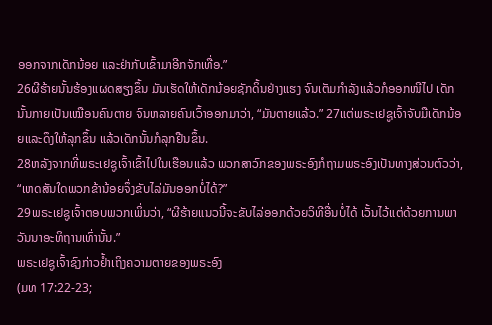ອອກຈາກເດັກນ້ອຍ ແລະຢ່າກັບເຂົ້າມາອີກຈັກເທື່ອ.”
26ຜີຮ້າຍນັ້ນຮ້ອງແຜດສຽງຂຶ້ນ ມັນເຮັດໃຫ້ເດັກນ້ອຍຊັກດິ້ນຢ່າງແຮງ ຈົນເຕັມກຳລັງແລ້ວກໍອອກໜີໄປ ເດັກນັ້ນກາຍເປັນເໝືອນຄົນຕາຍ ຈົນຫລາຍຄົນເວົ້າອອກມາວ່າ, “ມັນຕາຍແລ້ວ.” 27ແຕ່ພຣະເຢຊູເຈົ້າຈັບມືເດັກນ້ອຍແລະດຶງໃຫ້ລຸກຂຶ້ນ ແລ້ວເດັກນັ້ນກໍລຸກຢືນຂຶ້ນ.
28ຫລັງຈາກທີ່ພຣະເຢຊູເຈົ້າເຂົ້າໄປໃນເຮືອນແລ້ວ ພວກສາວົກຂອງພຣະອົງກໍຖາມພຣະອົງເປັນທາງສ່ວນຕົວວ່າ, “ເຫດສັນໃດພວກຂ້ານ້ອຍຈຶ່ງຂັບໄລ່ມັນອອກບໍ່ໄດ້?”
29ພຣະເຢຊູເຈົ້າຕອບພວກເພິ່ນວ່າ, “ຜີຮ້າຍແນວນີ້ຈະຂັບໄລ່ອອກດ້ວຍວິທີອື່ນບໍ່ໄດ້ ເວັ້ນໄວ້ແຕ່ດ້ວຍການພາວັນນາອະທິຖານເທົ່ານັ້ນ.”
ພຣະເຢຊູເຈົ້າຊົງກ່າວຢໍ້າເຖິງຄວາມຕາຍຂອງພຣະອົງ
(ມທ 17:22-23;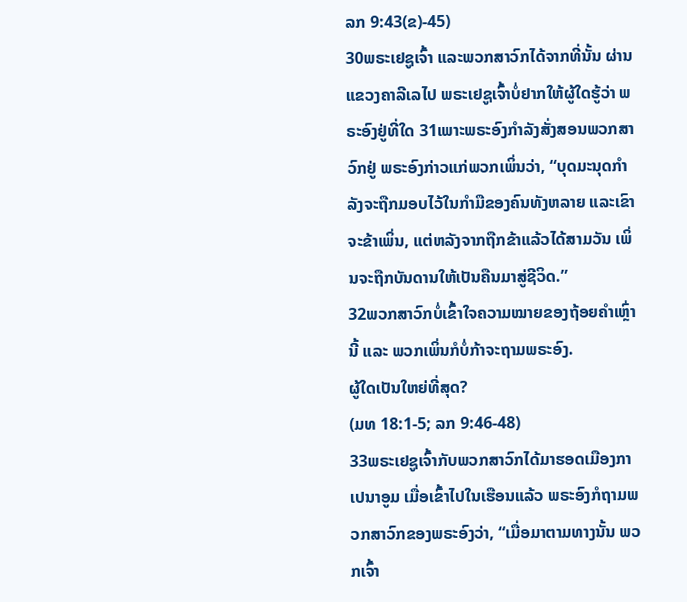ລກ 9:43(ຂ)-45)
30ພຣະເຢຊູເຈົ້າ ແລະພວກສາວົກໄດ້ຈາກທີ່ນັ້ນ ຜ່ານແຂວງຄາລີເລໄປ ພຣະເຢຊູເຈົ້າບໍ່ຢາກໃຫ້ຜູ້ໃດຮູ້ວ່າ ພຣະອົງຢູ່ທີ່ໃດ 31ເພາະພຣະອົງກຳລັງສັ່ງສອນພວກສາວົກຢູ່ ພຣະອົງກ່າວແກ່ພວກເພິ່ນວ່າ, “ບຸດມະນຸດກຳລັງຈະຖືກມອບໄວ້ໃນກຳມືຂອງຄົນທັງຫລາຍ ແລະເຂົາຈະຂ້າເພິ່ນ, ແຕ່ຫລັງຈາກຖືກຂ້າແລ້ວໄດ້ສາມວັນ ເພິ່ນຈະຖືກບັນດານໃຫ້ເປັນຄືນມາສູ່ຊີວິດ.”
32ພວກສາວົກບໍ່ເຂົ້າໃຈຄວາມໝາຍຂອງຖ້ອຍຄຳເຫຼົ່ານີ້ ແລະ ພວກເພິ່ນກໍບໍ່ກ້າຈະຖາມພຣະອົງ.
ຜູ້ໃດເປັນໃຫຍ່ທີ່ສຸດ?
(ມທ 18:1-5; ລກ 9:46-48)
33ພຣະເຢຊູເຈົ້າກັບພວກສາວົກໄດ້ມາຮອດເມືອງກາເປນາອູມ ເມື່ອເຂົ້າໄປໃນເຮືອນແລ້ວ ພຣະອົງກໍຖາມພວກສາວົກຂອງພຣະອົງວ່າ, “ເມື່ອມາຕາມທາງນັ້ນ ພວກເຈົ້າ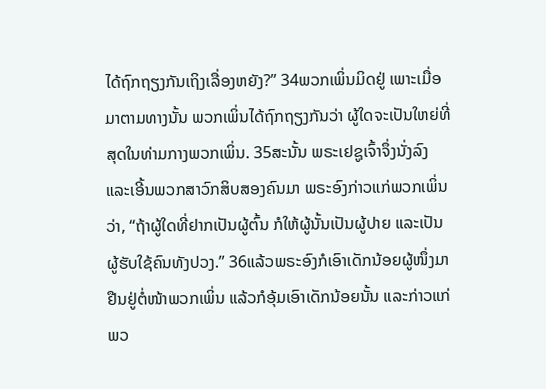ໄດ້ຖົກຖຽງກັນເຖິງເລື່ອງຫຍັງ?” 34ພວກເພິ່ນມິດຢູ່ ເພາະເມື່ອມາຕາມທາງນັ້ນ ພວກເພິ່ນໄດ້ຖົກຖຽງກັນວ່າ ຜູ້ໃດຈະເປັນໃຫຍ່ທີ່ສຸດໃນທ່າມກາງພວກເພິ່ນ. 35ສະນັ້ນ ພຣະເຢຊູເຈົ້າຈຶ່ງນັ່ງລົງ ແລະເອີ້ນພວກສາວົກສິບສອງຄົນມາ ພຣະອົງກ່າວແກ່ພວກເພິ່ນວ່າ, “ຖ້າຜູ້ໃດທີ່ຢາກເປັນຜູ້ຕົ້ນ ກໍໃຫ້ຜູ້ນັ້ນເປັນຜູ້ປາຍ ແລະເປັນຜູ້ຮັບໃຊ້ຄົນທັງປວງ.” 36ແລ້ວພຣະອົງກໍເອົາເດັກນ້ອຍຜູ້ໜຶ່ງມາ ຢືນຢູ່ຕໍ່ໜ້າພວກເພິ່ນ ແລ້ວກໍອຸ້ມເອົາເດັກນ້ອຍນັ້ນ ແລະກ່າວແກ່ພວ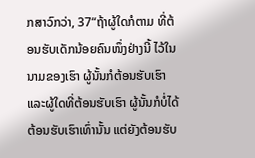ກສາວົກວ່າ, 37“ຖ້າຜູ້ໃດກໍຕາມ ທີ່ຕ້ອນຮັບເດັກນ້ອຍຄົນໜຶ່ງຢ່າງນີ້ ໄວ້ໃນນາມຂອງເຮົາ ຜູ້ນັ້ນກໍຕ້ອນຮັບເຮົາ ແລະຜູ້ໃດທີ່ຕ້ອນຮັບເຮົາ ຜູ້ນັ້ນກໍບໍ່ໄດ້ຕ້ອນຮັບເຮົາເທົ່ານັ້ນ ແຕ່ຍັງຕ້ອນຮັບ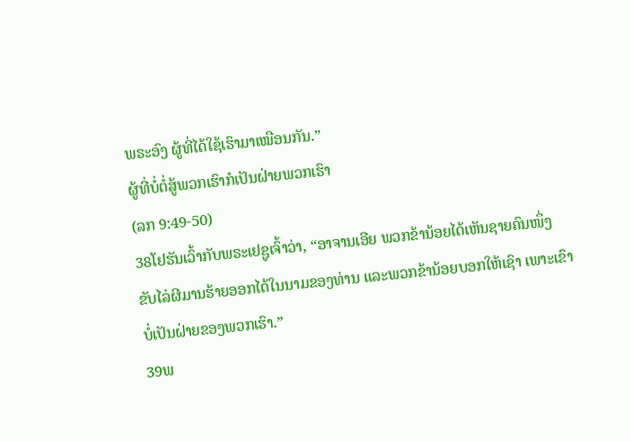ພຣະອົງ ຜູ້ທີ່ໄດ້ໃຊ້ເຮົາມາເໝືອນກັນ.”
ຜູ້ທີ່ບໍ່ຕໍ່ສູ້ພວກເຮົາກໍເປັນຝ່າຍພວກເຮົາ
(ລກ 9:49-50)
38ໂຢຮັນເວົ້າກັບພຣະເຢຊູເຈົ້າວ່າ, “ອາຈານເອີຍ ພວກຂ້ານ້ອຍໄດ້ເຫັນຊາຍຄົນໜຶ່ງ ຂັບໄລ່ຜີມານຮ້າຍອອກໄດ້ໃນນາມຂອງທ່ານ ແລະພວກຂ້ານ້ອຍບອກໃຫ້ເຊົາ ເພາະເຂົາບໍ່ເປັນຝ່າຍຂອງພວກເຮົາ.”
39ພ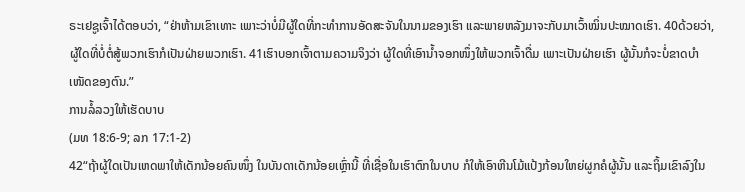ຣະເຢຊູເຈົ້າໄດ້ຕອບວ່າ, “ຢ່າຫ້າມເຂົາເທາະ ເພາະວ່າບໍ່ມີຜູ້ໃດທີ່ກະທຳການອັດສະຈັນໃນນາມຂອງເຮົາ ແລະພາຍຫລັງມາຈະກັບມາເວົ້າໝິ່ນປະໝາດເຮົາ. 40ດ້ວຍວ່າ, ຜູ້ໃດທີ່ບໍ່ຕໍ່ສູ້ພວກເຮົາກໍເປັນຝ່າຍພວກເຮົາ. 41ເຮົາບອກເຈົ້າຕາມຄວາມຈິງວ່າ ຜູ້ໃດທີ່ເອົານໍ້າຈອກໜຶ່ງໃຫ້ພວກເຈົ້າດື່ມ ເພາະເປັນຝ່າຍເຮົາ ຜູ້ນັ້ນກໍຈະບໍ່ຂາດບຳເໜັດຂອງຕົນ.”
ການລໍ້ລວງໃຫ້ເຮັດບາບ
(ມທ 18:6-9; ລກ 17:1-2)
42“ຖ້າຜູ້ໃດເປັນເຫດພາໃຫ້ເດັກນ້ອຍຄົນໜຶ່ງ ໃນບັນດາເດັກນ້ອຍເຫຼົ່ານີ້ ທີ່ເຊື່ອໃນເຮົາຕົກໃນບາບ ກໍໃຫ້ເອົາຫີນໂມ້ແປ້ງກ້ອນໃຫຍ່ຜູກຄໍຜູ້ນັ້ນ ແລະຖິ້ມເຂົາລົງໃນ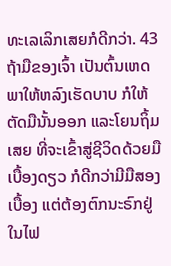ທະເລເລິກເສຍກໍດີກວ່າ. 43ຖ້າມືຂອງເຈົ້າ ເປັນຕົ້ນເຫດພາໃຫ້ຫລົງເຮັດບາບ ກໍໃຫ້ຕັດມືນັ້ນອອກ ແລະໂຍນຖິ້ມເສຍ ທີ່ຈະເຂົ້າສູ່ຊີວິດດ້ວຍມືເບື້ອງດຽວ ກໍດີກວ່າມີມືສອງເບື້ອງ ແຕ່ຕ້ອງຕົກນະຣົກຢູ່ໃນໄຟ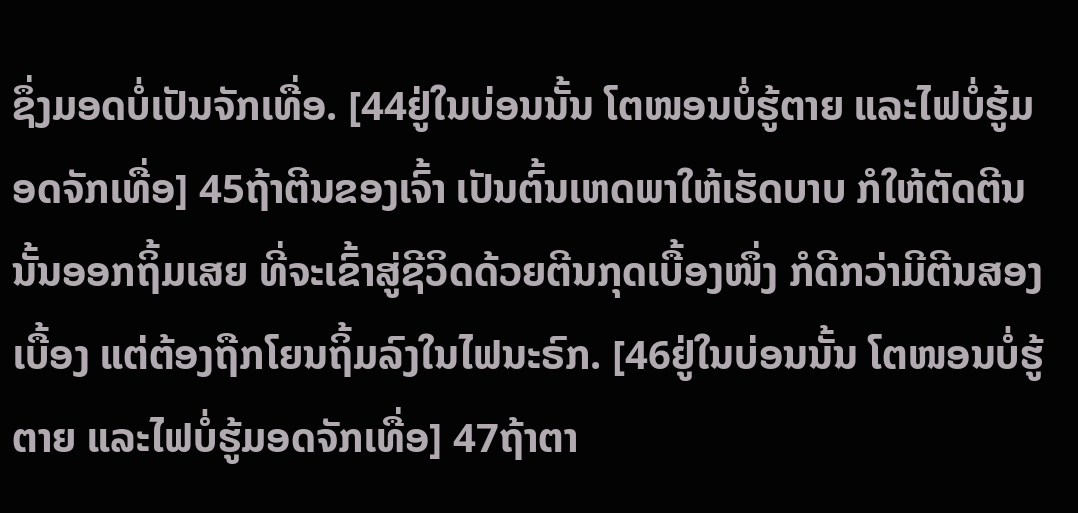ຊຶ່ງມອດບໍ່ເປັນຈັກເທື່ອ. [44ຢູ່ໃນບ່ອນນັ້ນ ໂຕໜອນບໍ່ຮູ້ຕາຍ ແລະໄຟບໍ່ຮູ້ມອດຈັກເທື່ອ] 45ຖ້າຕີນຂອງເຈົ້າ ເປັນຕົ້ນເຫດພາໃຫ້ເຮັດບາບ ກໍໃຫ້ຕັດຕີນນັ້ນອອກຖິ້ມເສຍ ທີ່ຈະເຂົ້າສູ່ຊີວິດດ້ວຍຕີນກຸດເບື້ອງໜຶ່ງ ກໍດີກວ່າມີຕີນສອງເບື້ອງ ແຕ່ຕ້ອງຖືກໂຍນຖິ້ມລົງໃນໄຟນະຣົກ. [46ຢູ່ໃນບ່ອນນັ້ນ ໂຕໜອນບໍ່ຮູ້ຕາຍ ແລະໄຟບໍ່ຮູ້ມອດຈັກເທື່ອ] 47ຖ້າຕາ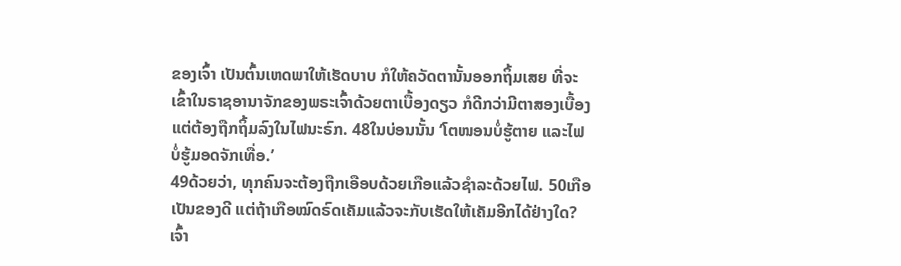ຂອງເຈົ້າ ເປັນຕົ້ນເຫດພາໃຫ້ເຮັດບາບ ກໍໃຫ້ຄວັດຕານັ້ນອອກຖິ້ມເສຍ ທີ່ຈະເຂົ້າໃນຣາຊອານາຈັກຂອງພຣະເຈົ້າດ້ວຍຕາເບື້ອງດຽວ ກໍດີກວ່າມີຕາສອງເບື້ອງ ແຕ່ຕ້ອງຖືກຖິ້ມລົງໃນໄຟນະຣົກ. 48ໃນບ່ອນນັ້ນ ‘ໂຕໜອນບໍ່ຮູ້ຕາຍ ແລະໄຟບໍ່ຮູ້ມອດຈັກເທື່ອ.’
49ດ້ວຍວ່າ, ທຸກຄົນຈະຕ້ອງຖືກເອືອບດ້ວຍເກືອແລ້ວຊຳລະດ້ວຍໄຟ. 50ເກືອເປັນຂອງດີ ແຕ່ຖ້າເກືອໝົດຣົດເຄັມແລ້ວຈະກັບເຮັດໃຫ້ເຄັມອີກໄດ້ຢ່າງໃດ?
ເຈົ້າ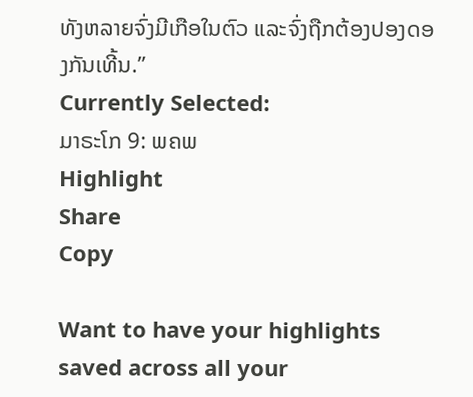ທັງຫລາຍຈົ່ງມີເກືອໃນຕົວ ແລະຈົ່ງຖືກຕ້ອງປອງດອງກັນເທີ້ນ.”
Currently Selected:
ມາຣະໂກ 9: ພຄພ
Highlight
Share
Copy

Want to have your highlights saved across all your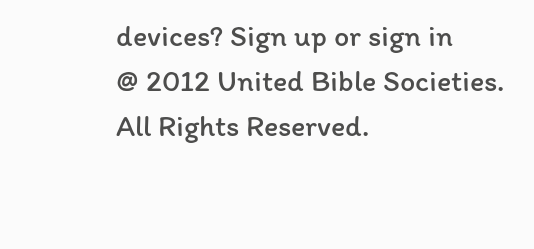devices? Sign up or sign in
@ 2012 United Bible Societies. All Rights Reserved.